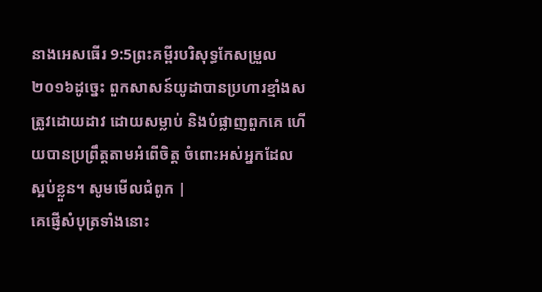នាងអេសធើរ 9:5ព្រះគម្ពីរបរិសុទ្ធកែសម្រួល ២០១៦ដូច្នេះ ពួកសាសន៍យូដាបានប្រហារខ្មាំងសត្រូវដោយដាវ ដោយសម្លាប់ និងបំផ្លាញពួកគេ ហើយបានប្រព្រឹត្តតាមអំពើចិត្ត ចំពោះអស់អ្នកដែលស្អប់ខ្លួន។ សូមមើលជំពូក |
គេផ្ញើសំបុត្រទាំងនោះ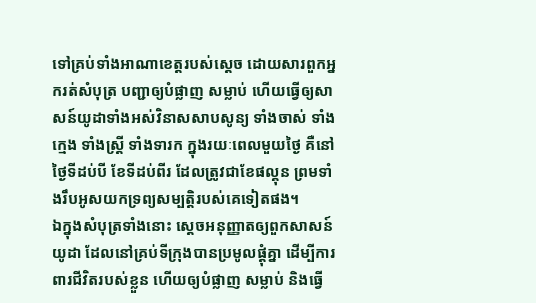ទៅគ្រប់ទាំងអាណាខេត្តរបស់ស្តេច ដោយសារពួកអ្នករត់សំបុត្រ បញ្ជាឲ្យបំផ្លាញ សម្លាប់ ហើយធ្វើឲ្យសាសន៍យូដាទាំងអស់វិនាសសាបសូន្យ ទាំងចាស់ ទាំងក្មេង ទាំងស្ត្រី ទាំងទារក ក្នុងរយៈពេលមួយថ្ងៃ គឺនៅថ្ងៃទីដប់បី ខែទីដប់ពីរ ដែលត្រូវជាខែផល្គុន ព្រមទាំងរឹបអូសយកទ្រព្យសម្បត្តិរបស់គេទៀតផង។
ឯក្នុងសំបុត្រទាំងនោះ ស្ដេចអនុញ្ញាតឲ្យពួកសាសន៍យូដា ដែលនៅគ្រប់ទីក្រុងបានប្រមូលផ្ដុំគ្នា ដើម្បីការពារជីវិតរបស់ខ្លួន ហើយឲ្យបំផ្លាញ សម្លាប់ និងធ្វើ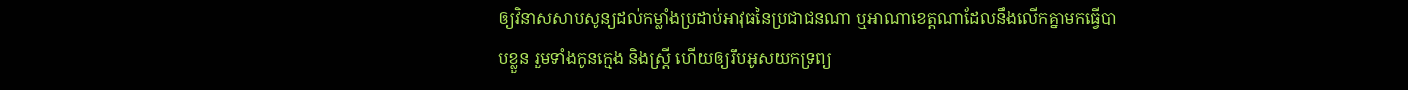ឲ្យវិនាសសាបសូន្យដល់កម្លាំងប្រដាប់អាវុធនៃប្រជាជនណា ឬអាណាខេត្តណាដែលនឹងលើកគ្នាមកធ្វើបាបខ្លួន រួមទាំងកូនក្មេង និងស្ដ្រី ហើយឲ្យរឹបអូសយកទ្រព្យ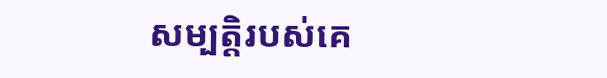សម្បត្តិរបស់គេ